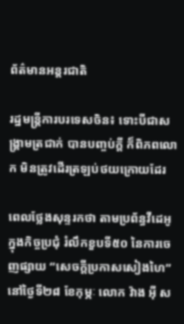ព័ត៌មានអន្តរជាតិ

រដ្ឋមន្រ្តីការបរទេសចិន៖ ទោះបីជាសង្រ្គាមត្រជាក់ បានបញ្ចប់ក្តី ក៏ពិភពលោក មិនត្រូវដើរត្រឡប់ថយក្រោយដែរ

ពេលថ្លែងសុន្ទរកថា តាមប្រព័ន្ធវីដេអូក្នុងកិច្ចប្រជុំ រំលឹកខួបទី៥០ នៃការចេញផ្សាយ “សេចក្តីប្រកាសសៀងហៃ” នៅថ្ងៃទី២៨ ខែកុម្ភៈ លោក វ៉ាង អ៊ី ស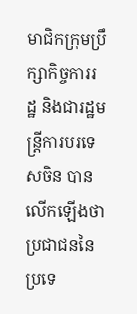មាជិកក្រុមប្រឹក្សាកិច្ចការរដ្ឋ និងជារដ្ឋមន្រ្តីការបរទេសចិន បានលើកឡើងថា ប្រជាជននៃប្រទេ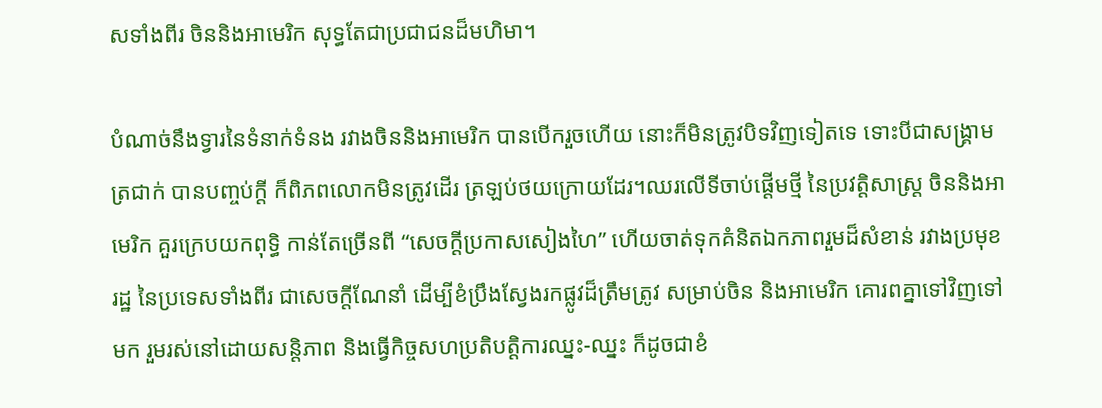សទាំងពីរ ចិននិងអាមេរិក សុទ្ធតែជាប្រជាជនដ៏មហិមា។

បំណាច់នឹងទ្វារនៃទំនាក់ទំនង រវាងចិននិងអាមេរិក បានបើករួចហើយ នោះក៏មិនត្រូវបិទវិញទៀតទេ ទោះបីជាសង្រ្គាមត្រជាក់ បានបញ្ចប់ក្តី ក៏ពិភពលោកមិនត្រូវដើរ ត្រឡប់ថយក្រោយដែរ។ឈរលើទីចាប់ផ្តើមថ្មី នៃប្រវត្តិសាស្រ្ត ចិននិងអាមេរិក គួរក្រេបយកពុទ្ធិ កាន់តែច្រើនពី “សេចក្តីប្រកាសសៀងហៃ” ហើយចាត់ទុកគំនិតឯកភាពរួមដ៏សំខាន់ រវាងប្រមុខរដ្ឋ នៃប្រទេសទាំងពីរ ជាសេចក្តីណែនាំ ដើម្បីខំប្រឹងស្វែងរកផ្លូវដ៏ត្រឹមត្រូវ សម្រាប់ចិន និងអាមេរិក គោរពគ្នាទៅវិញទៅមក រួមរស់នៅដោយសន្តិភាព និងធ្វើកិច្ចសហប្រតិបត្តិការឈ្នះ-ឈ្នះ ក៏ដូចជាខំ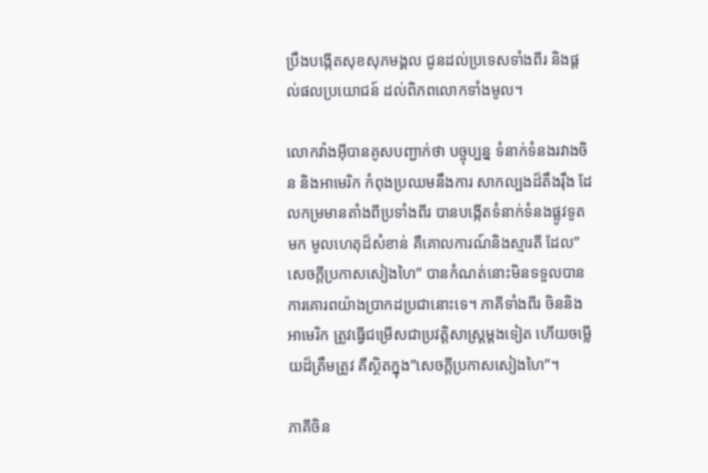ប្រឹងបង្កើតសុខសុភមង្គល ជូនដល់ប្រទេសទាំងពីរ និងផ្តល់ផលប្រយោជន៍ ដល់ពិភពលោកទាំងមូល។

លោកវ៉ាងអ៊ីបានគូសបញ្ជាក់ថា បច្ចុប្បន្ន ទំនាក់ទំនងរវាងចិន និងអាមេរិក កំពុងប្រឈមនឹងការ សាកល្បងដ៏តឹងរ៉ឹង ដែលកម្រមានតាំងពីប្រទាំងពីរ បានបង្កើតទំនាក់ទំនងផ្លូវទូតមក មូលហេតុដ៏សំខាន់ គឺគោលការណ៍និងស្មារតី ដែល”សេចក្តីប្រកាសសៀងហៃ” បានកំណត់នោះមិនទទួលបាន ការគោរពយ៉ាងប្រាកដប្រជានោះទេ។ ភាគីទាំងពីរ ចិននិងអាមេរិក ត្រូវធ្វើជម្រើសជាប្រវត្តិសាស្រ្តម្តងទៀត ហើយចម្លើយដ៏ត្រឹមត្រូវ គឺស្ថិតក្នុង”សេចក្តីប្រកាសសៀងហៃ”។

ភាគីចិន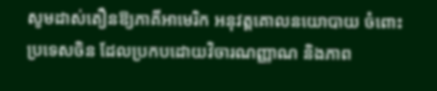សូមដាស់តឿនឱ្យភាគីអាមេរិក អនុវត្តគោលនយោបាយ ចំពោះប្រទេសចិន ដែលប្រកបដោយវិចារណញ្ញាណ និងភាព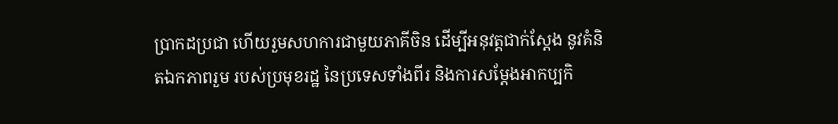ប្រាកដប្រជា ហើយរួមសហការជាមួយភាគីចិន ដើម្បីអនុវត្តជាក់ស្តែង នូវគំនិតឯកភាពរួម របស់ប្រមុខរដ្ឋ នៃប្រទេសទាំងពីរ និងការសម្តែងអាកប្បកិ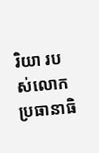រិយា របស់លោកប្រធានាធិ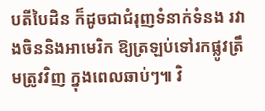បតីបៃដិន ក៏ដូចជាជំរុញទំនាក់ទំនង រវាងចិននិងអាមេរិក ឱ្យត្រឡប់ទៅរកផ្លូវត្រឹមត្រូវវិញ ក្នុងពេលឆាប់ៗ៕ វិ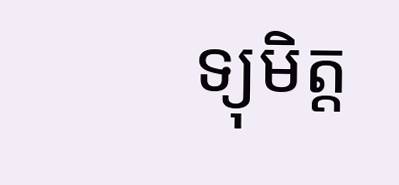ទ្យុមិត្ត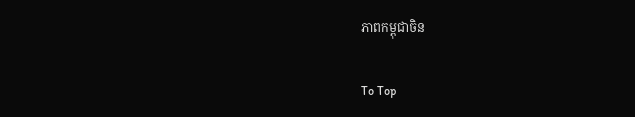ភាពកម្ពុជាចិន

To Top